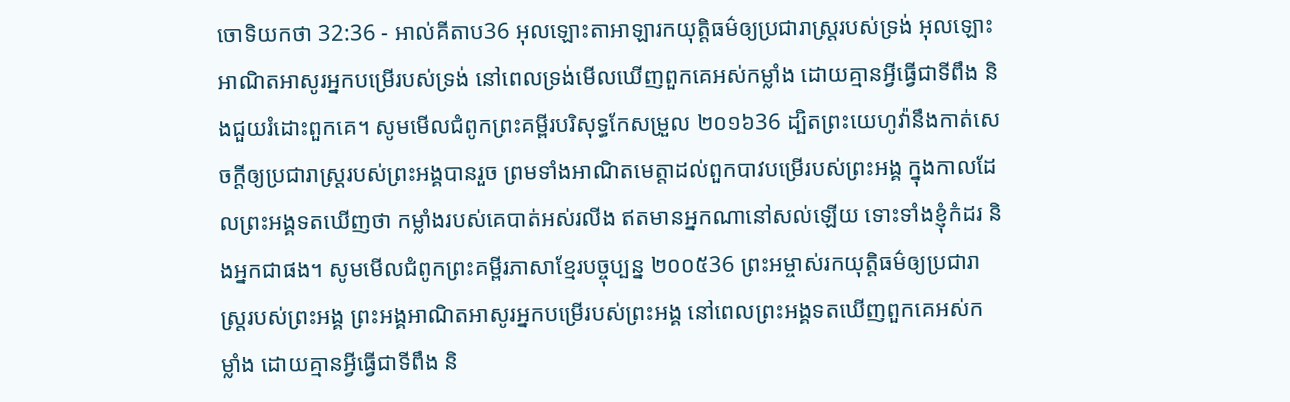ចោទិយកថា 32:36 - អាល់គីតាប36 អុលឡោះតាអាឡារកយុត្តិធម៌ឲ្យប្រជារាស្ត្ររបស់ទ្រង់ អុលឡោះអាណិតអាសូរអ្នកបម្រើរបស់ទ្រង់ នៅពេលទ្រង់មើលឃើញពួកគេអស់កម្លាំង ដោយគ្មានអ្វីធ្វើជាទីពឹង និងជួយរំដោះពួកគេ។ សូមមើលជំពូកព្រះគម្ពីរបរិសុទ្ធកែសម្រួល ២០១៦36 ដ្បិតព្រះយេហូវ៉ានឹងកាត់សេចក្ដីឲ្យប្រជារាស្ត្ររបស់ព្រះអង្គបានរួច ព្រមទាំងអាណិតមេត្តាដល់ពួកបាវបម្រើរបស់ព្រះអង្គ ក្នុងកាលដែលព្រះអង្គទតឃើញថា កម្លាំងរបស់គេបាត់អស់រលីង ឥតមានអ្នកណានៅសល់ឡើយ ទោះទាំងខ្ញុំកំដរ និងអ្នកជាផង។ សូមមើលជំពូកព្រះគម្ពីរភាសាខ្មែរបច្ចុប្បន្ន ២០០៥36 ព្រះអម្ចាស់រកយុត្តិធម៌ឲ្យប្រជារាស្ត្ររបស់ព្រះអង្គ ព្រះអង្គអាណិតអាសូរអ្នកបម្រើរបស់ព្រះអង្គ នៅពេលព្រះអង្គទតឃើញពួកគេអស់កម្លាំង ដោយគ្មានអ្វីធ្វើជាទីពឹង និ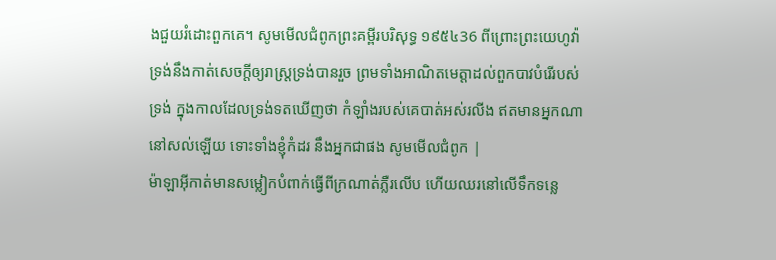ងជួយរំដោះពួកគេ។ សូមមើលជំពូកព្រះគម្ពីរបរិសុទ្ធ ១៩៥៤36 ពីព្រោះព្រះយេហូវ៉ាទ្រង់នឹងកាត់សេចក្ដីឲ្យរាស្ត្រទ្រង់បានរួច ព្រមទាំងអាណិតមេត្តាដល់ពួកបាវបំរើរបស់ទ្រង់ ក្នុងកាលដែលទ្រង់ទតឃើញថា កំឡាំងរបស់គេបាត់អស់រលីង ឥតមានអ្នកណានៅសល់ឡើយ ទោះទាំងខ្ញុំកំដរ នឹងអ្នកជាផង សូមមើលជំពូក |
ម៉ាឡាអ៊ីកាត់មានសម្លៀកបំពាក់ធ្វើពីក្រណាត់ភ្លឺរលើប ហើយឈរនៅលើទឹកទន្លេ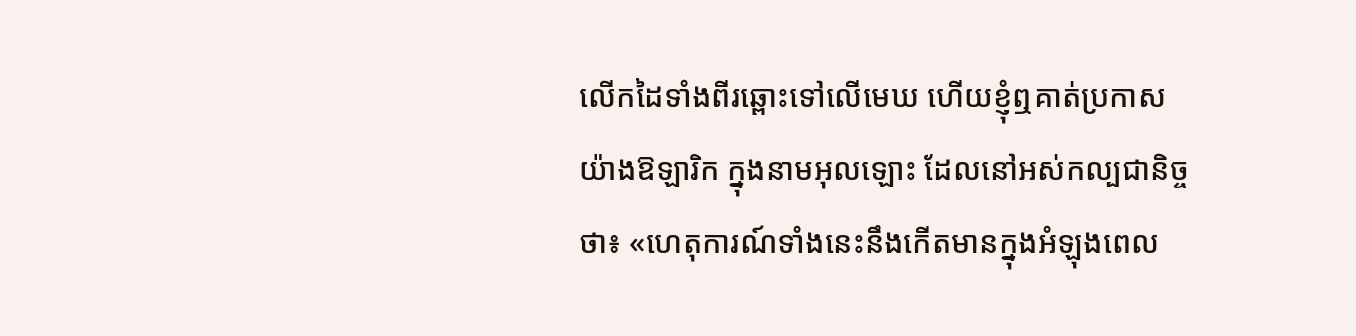លើកដៃទាំងពីរឆ្ពោះទៅលើមេឃ ហើយខ្ញុំឮគាត់ប្រកាសយ៉ាងឱឡារិក ក្នុងនាមអុលឡោះ ដែលនៅអស់កល្បជានិច្ចថា៖ «ហេតុការណ៍ទាំងនេះនឹងកើតមានក្នុងអំឡុងពេល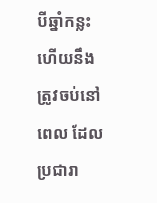បីឆ្នាំកន្លះ ហើយនឹងត្រូវចប់នៅពេល ដែលប្រជារា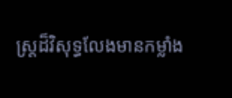ស្ត្រដ៏វិសុទ្ធលែងមានកម្លាំង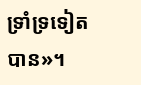ទ្រាំទ្រទៀតបាន»។